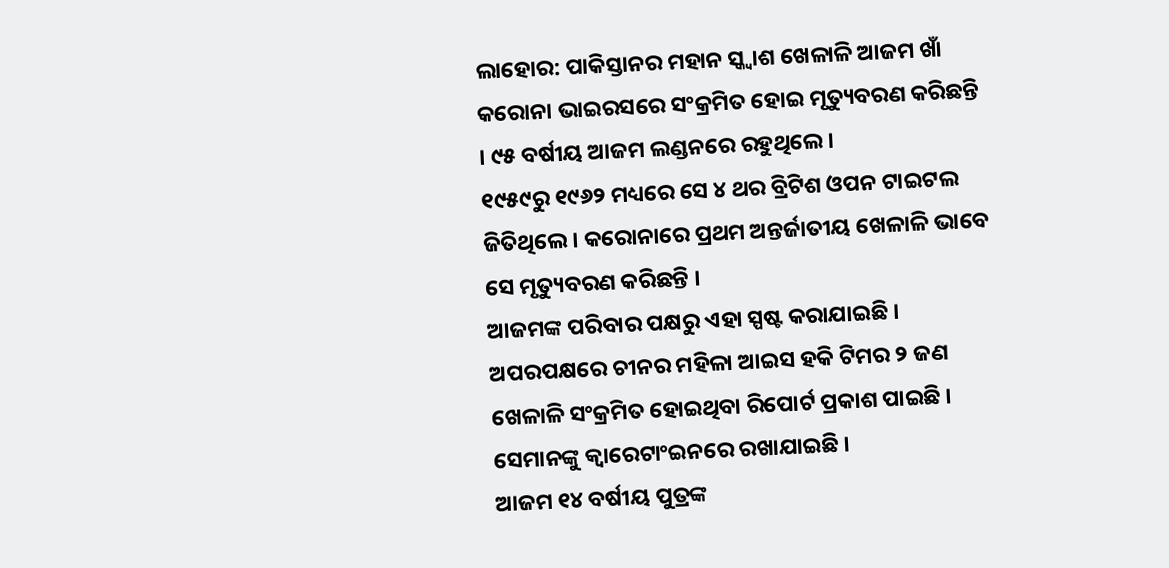ଲାହୋର: ପାକିସ୍ତାନର ମହାନ ସ୍କ୍ୱାଶ ଖେଳାଳି ଆଜମ ଖାଁ କରୋନା ଭାଇରସରେ ସଂକ୍ରମିତ ହୋଇ ମୃତ୍ୟୁବରଣ କରିଛନ୍ତି । ୯୫ ବର୍ଷୀୟ ଆଜମ ଲଣ୍ଡନରେ ରହୁଥିଲେ ।
୧୯୫୯ରୁ ୧୯୬୨ ମଧ୍ୟରେ ସେ ୪ ଥର ବ୍ରିଟିଶ ଓପନ ଟାଇଟଲ ଜିତିଥିଲେ । କରୋନାରେ ପ୍ରଥମ ଅନ୍ତର୍ଜାତୀୟ ଖେଳାଳି ଭାବେ ସେ ମୃତ୍ୟୁବରଣ କରିଛନ୍ତି ।
ଆଜମଙ୍କ ପରିବାର ପକ୍ଷରୁ ଏହା ସ୍ପଷ୍ଟ କରାଯାଇଛି । ଅପରପକ୍ଷରେ ଚୀନର ମହିଳା ଆଇସ ହକି ଟିମର ୨ ଜଣ ଖେଳାଳି ସଂକ୍ରମିତ ହୋଇଥିବା ରିପୋର୍ଟ ପ୍ରକାଶ ପାଇଛି । ସେମାନଙ୍କୁ କ୍ୱାରେଟାଂଇନରେ ରଖାଯାଇଛି ।
ଆଜମ ୧୪ ବର୍ଷୀୟ ପୁତ୍ରଙ୍କ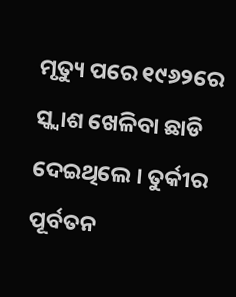ମୃତ୍ୟୁ ପରେ ୧୯୬୨ରେ ସ୍କ୍ୱାଶ ଖେଳିବା ଛାଡି ଦେଇଥିଲେ । ତୁର୍କୀର ପୂର୍ବତନ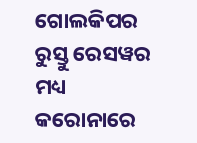ଗୋଲକିପର ରୁସ୍ତୁ ରେସୱର ମଧ୍ୟ କରୋନାରେ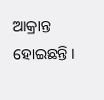ଆକ୍ରାନ୍ତ ହୋଇଛନ୍ତି ।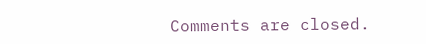Comments are closed.